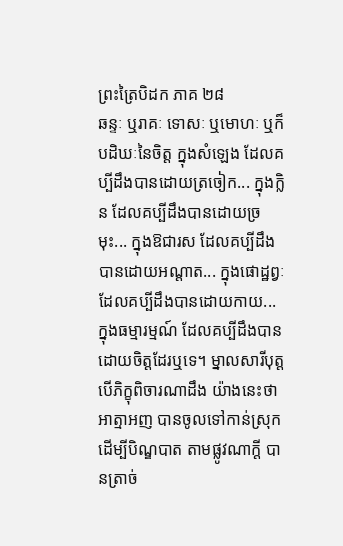ព្រះត្រៃបិដក ភាគ ២៨
ឆន្ទៈ ឬរាគៈ ទោសៈ ឬមោហៈ ឬក៏បដិឃៈនៃចិត្ត ក្នុងសំឡេង ដែលគប្បីដឹងបានដោយត្រចៀក... ក្នុងក្លិន ដែលគប្បីដឹងបានដោយច្រមុះ... ក្នុងឱជារស ដែលគប្បីដឹងបានដោយអណ្តាត... ក្នុងផោដ្ឋព្វៈ ដែលគប្បីដឹងបានដោយកាយ... ក្នុងធម្មារម្មណ៍ ដែលគប្បីដឹងបានដោយចិត្តដែរឬទេ។ ម្នាលសារីបុត្ត បើភិក្ខុពិចារណាដឹង យ៉ាងនេះថា អាត្មាអញ បានចូលទៅកាន់ស្រុក ដើម្បីបិណ្ឌបាត តាមផ្លូវណាក្តី បានត្រាច់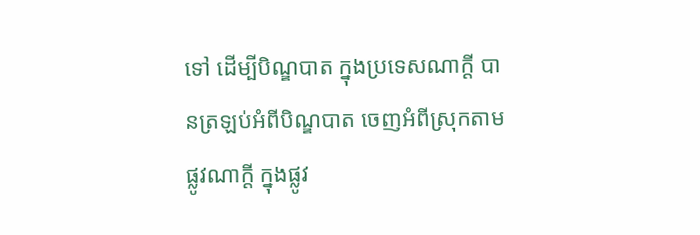ទៅ ដើម្បីបិណ្ឌបាត ក្នុងប្រទេសណាក្តី បានត្រឡប់អំពីបិណ្ឌបាត ចេញអំពីស្រុកតាមផ្លូវណាក្តី ក្នុងផ្លូវ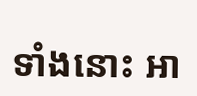ទាំងនោះ អា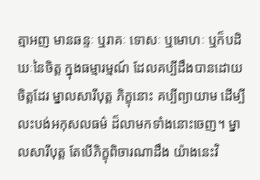ត្មាអញ មានឆន្ទៈ ឬរាគៈ ទោសៈ ឬមោហៈ ឬក៏បដិឃៈនៃចិត្ត ក្នុងធម្មារម្មណ៍ ដែលគប្បីដឹងបានដោយចិត្តដែរ ម្នាលសារីបុត្ត ភិក្ខុនោះ គប្បីព្យាយាម ដើម្បីលះបង់អកុសលធម៌ ដ៏លាមកទាំងនោះចេញ។ ម្នាលសារីបុត្ត តែបើភិក្ខុពិចារណាដឹង យ៉ាងនេះវិ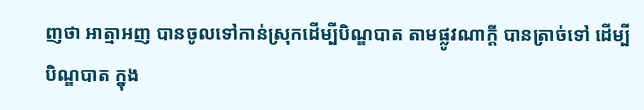ញថា អាត្មាអញ បានចូលទៅកាន់ស្រុកដើម្បីបិណ្ឌបាត តាមផ្លូវណាក្តី បានត្រាច់ទៅ ដើម្បីបិណ្ឌបាត ក្នុង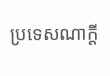ប្រទេសណាក្តី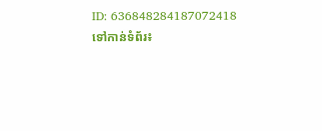ID: 636848284187072418
ទៅកាន់ទំព័រ៖